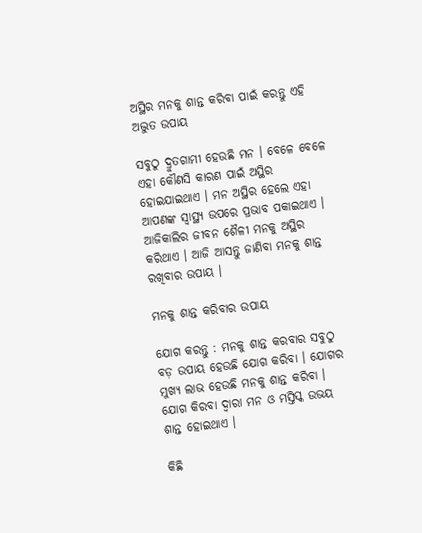ଅସ୍ଥିର ମନକୁ ଶାନ୍ତ କରିବା ପାଇଁ କରନ୍ତୁ ଏହି ଅଦ୍ଭୁତ ଉପାୟ

ସବୁଠୁ ଦ୍ରୁତଗାମୀ ହେଉଛି ମନ । ବେଳେ ବେଳେ ଏହା କୌଣସି କାରଣ ପାଇଁ ଅସ୍ଥିର ହୋଇଯାଇଥାଏ । ମନ ଅସ୍ଥିର ହେଲେ ଏହା ଆପଣଙ୍କ ସ୍ୱାସ୍ଥ୍ୟ ଉପରେ ପ୍ରଭାବ ପକାଇଥାଏ । ଆଜିକାଲିର ଜୀବନ ଶୈଳୀ ମନକୁ ଅସ୍ଥିର କରିଥାଏ । ଆଜି ଆସନ୍ତୁ ଜାଣିବା ମନକୁ ଶାନ୍ତ ରଖିବାର ଉପାୟ ।

ମନକୁ ଶାନ୍ତ କରିବାର ଉପାୟ

ଯୋଗ କରନ୍ତୁ : ମନକୁ ଶାନ୍ତ କରବାର ସବୁଠୁ ବଡ଼ ଉପାୟ ହେଉଛି ଯୋଗ କରିବା । ଯୋଗର ମୁଖ୍ୟ ଲାଭ ହେଉଛି ମନକୁ ଶାନ୍ତ କରିବା । ଯୋଗ କିରବା ଦ୍ୱାରା ମନ ଓ ମସ୍ତିସ୍କ ଉଭୟ ଶାନ୍ତ ହୋଇଥାଏ ।

କିଛି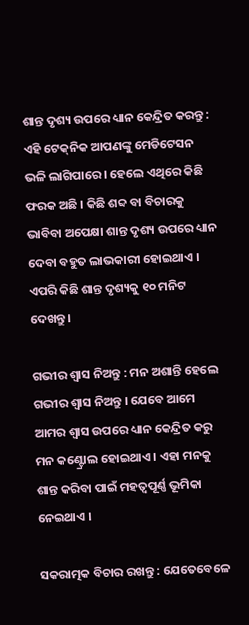ଶାନ୍ତ ଦୃଶ୍ୟ ଉପରେ ଧ୍ୟାନ କେନ୍ଦ୍ରିତ କରନ୍ତୁ : ଏହି ଟେକ୍‌ନିକ ଆପଣଙ୍କୁ ମେଡିଟେସନ ଭଳି ଲାଗିପାରେ । ହେଲେ ଏଥିରେ କିଛି ଫରକ ଅଛି । କିଛି ଶବ୍ଦ ବା ବିଚାରକୁ ଭାବିବା ଅପେକ୍ଷା ଶାନ୍ତ ଦୃଶ୍ୟ ଉପରେ ଧ୍ୟାନ ଦେବା ବହୁତ ଲାଭକାରୀ ହୋଇଥାଏ । ଏପରି କିଛି ଶାନ୍ତ ଦୃଶ୍ୟକୁ ୧୦ ମନିଟ ଦେଖନ୍ତୁ ।

ଗଭୀର ଶ୍ୱାସ ନିଅନ୍ତୁ : ମନ ଅଶାନ୍ତି ହେଲେ ଗଭୀର ଶ୍ୱାସ ନିଅନ୍ତୁ । ଯେବେ ଆମେ ଆମର ଶ୍ୱାସ ଉପରେ ଧ୍ୟାନ କେନ୍ଦ୍ରିତ କରୁ ମନ କଣ୍ଟ୍ରୋଲ ହୋଇଥାଏ । ଏହା ମନକୁ ଶାନ୍ତ କରିବା ପାଇଁ ମହତ୍ୱପୂର୍ଣ୍ଣ ଭୂମିକା ନେଇଥାଏ ।

ସକରାତ୍ମକ ବିଚାର ରଖନ୍ତୁ : ଯେତେବେଳେ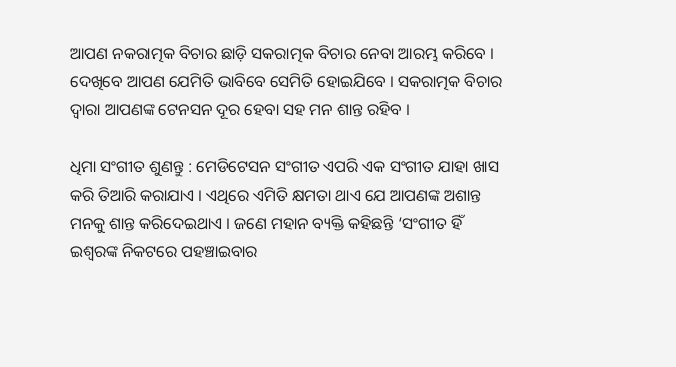ଆପଣ ନକରାତ୍ମକ ବିଚାର ଛାଡ଼ି ସକରାତ୍ମକ ବିଚାର ନେବା ଆରମ୍ଭ କରିବେ । ଦେଖିବେ ଆପଣ ଯେମିତି ଭାବିବେ ସେମିତି ହୋଇଯିବେ । ସକରାତ୍ମକ ବିଚାର ଦ୍ୱାରା ଆପଣଙ୍କ ଟେନସନ ଦୂର ହେବା ସହ ମନ ଶାନ୍ତ ରହିବ ।

ଧିମା ସଂଗୀତ ଶୁଣନ୍ତୁ : ମେଡିଟେସନ ସଂଗୀତ ଏପରି ଏକ ସଂଗୀତ ଯାହା ଖାସ କରି ତିଆରି କରାଯାଏ । ଏଥିରେ ଏମିତି କ୍ଷମତା ଥାଏ ଯେ ଆପଣଙ୍କ ଅଶାନ୍ତ ମନକୁ ଶାନ୍ତ କରିଦେଇଥାଏ । ଜଣେ ମହାନ ବ୍ୟକ୍ତି କହିଛନ୍ତି ‘ସଂଗୀତ ହିଁ ଇଶ୍ୱରଙ୍କ ନିକଟରେ ପହଞ୍ଚାଇବାର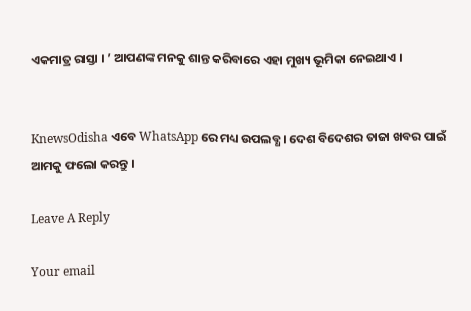ଏକମାତ୍ର ରାସ୍ତା । ’ ଆପଣଙ୍କ ମନକୁ ଶାନ୍ତ କରିବାରେ ଏହା ମୁଖ୍ୟ ଭୂମିକା ନେଇଥାଏ ।


KnewsOdisha ଏବେ WhatsApp ରେ ମଧ୍ୟ ଉପଲବ୍ଧ । ଦେଶ ବିଦେଶର ତାଜା ଖବର ପାଇଁ ଆମକୁ ଫଲୋ କରନ୍ତୁ ।

Leave A Reply

Your email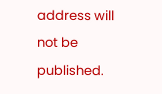address will not be published.